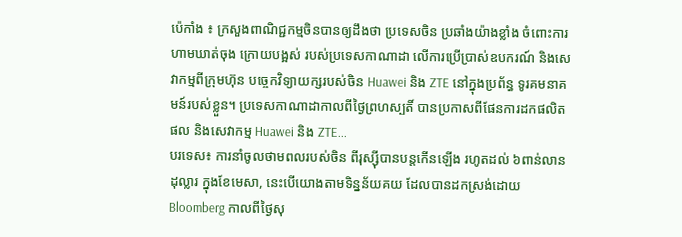ប៉េកាំង ៖ ក្រសួងពាណិជ្ជកម្មចិនបានឲ្យដឹងថា ប្រទេសចិន ប្រឆាំងយ៉ាងខ្លាំង ចំពោះការហាមឃាត់ចុង ក្រោយបង្អស់ របស់ប្រទេសកាណាដា លើការប្រើប្រាស់ឧបករណ៍ និងសេវាកម្មពីក្រុមហ៊ុន បច្ចេកវិទ្យាយក្សរបស់ចិន Huawei និង ZTE នៅក្នុងប្រព័ន្ធ ទូរគមនាគមន៍របស់ខ្លួន។ ប្រទេសកាណាដាកាលពីថ្ងៃព្រហស្បតិ៍ បានប្រកាសពីផែនការដកផលិតផល និងសេវាកម្ម Huawei និង ZTE...
បរទេស៖ ការនាំចូលថាមពលរបស់ចិន ពីរុស្ស៊ីបានបន្តកើនឡើង រហូតដល់ ៦ពាន់លានដុល្លារ ក្នុងខែមេសា, នេះបើយោងតាមទិន្នន័យគយ ដែលបានដកស្រង់ដោយ Bloomberg កាលពីថ្ងៃសុ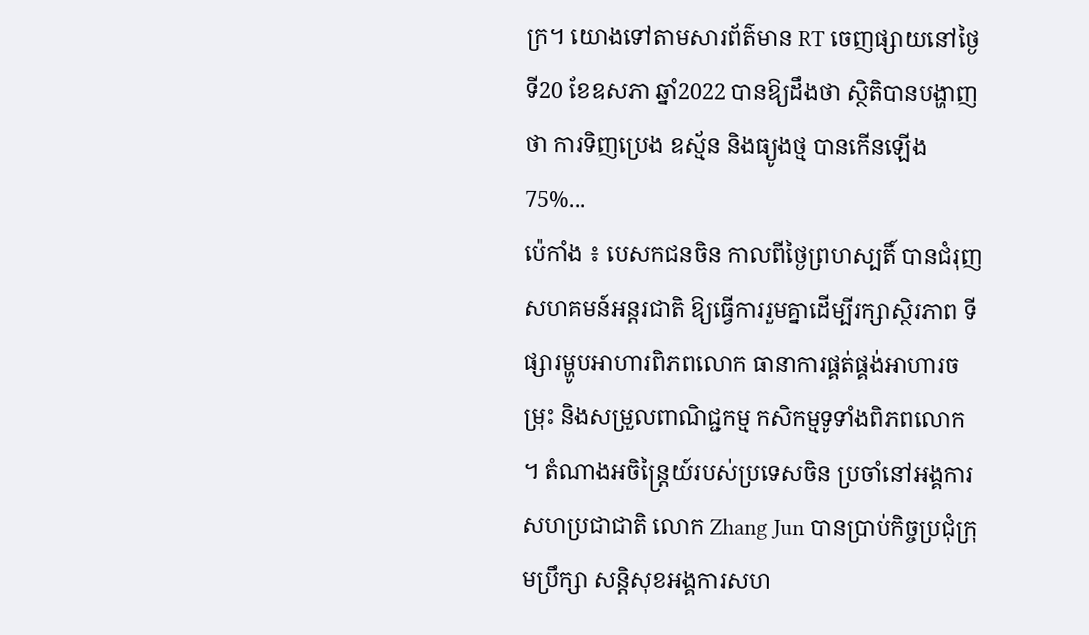ក្រ។ យោងទៅតាមសារព័ត៌មាន RT ចេញផ្សាយនៅថ្ងៃទី20 ខែឧសភា ឆ្នាំ2022 បានឱ្យដឹងថា ស្ថិតិបានបង្ហាញថា ការទិញប្រេង ឧស្ម័ន និងធ្យូងថ្ម បានកើនឡើង 75%...
ប៉េកាំង ៖ បេសកជនចិន កាលពីថ្ងៃព្រហស្បតិ៍ បានជំរុញសហគមន៍អន្តរជាតិ ឱ្យធ្វើការរួមគ្នាដើម្បីរក្សាស្ថិរភាព ទីផ្សារម្ហូបអាហារពិភពលោក ធានាការផ្គត់ផ្គង់អាហារចម្រុះ និងសម្រួលពាណិជ្ជកម្ម កសិកម្មទូទាំងពិភពលោក ។ តំណាងអចិន្ត្រៃយ៍របស់ប្រទេសចិន ប្រចាំនៅអង្គការសហប្រជាជាតិ លោក Zhang Jun បានប្រាប់កិច្ចប្រជុំក្រុមប្រឹក្សា សន្តិសុខអង្គការសហ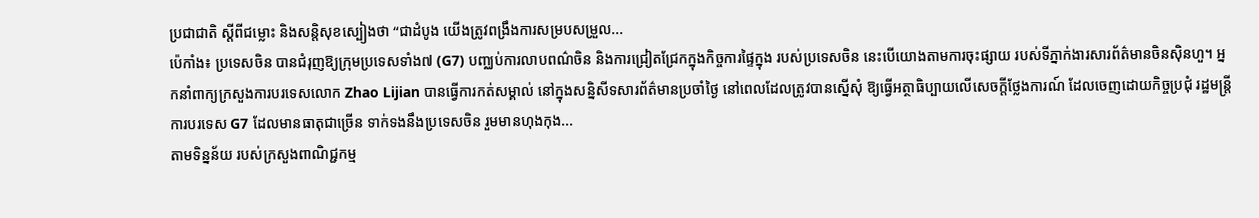ប្រជាជាតិ ស្តីពីជម្លោះ និងសន្តិសុខស្បៀងថា “ជាដំបូង យើងត្រូវពង្រឹងការសម្របសម្រួល...
ប៉េកាំង៖ ប្រទេសចិន បានជំរុញឱ្យក្រុមប្រទេសទាំង៧ (G7) បញ្ឈប់ការលាបពណ៌ចិន និងការជ្រៀតជ្រែកក្នុងកិច្ចការផ្ទៃក្នុង របស់ប្រទេសចិន នេះបើយោងតាមការចុះផ្សាយ របស់ទីភ្នាក់ងារសារព័ត៌មានចិនស៊ិនហួ។ អ្នកនាំពាក្យក្រសួងការបរទេសលោក Zhao Lijian បានធ្វើការកត់សម្គាល់ នៅក្នុងសន្និសីទសារព័ត៌មានប្រចាំថ្ងៃ នៅពេលដែលត្រូវបានស្នើសុំ ឱ្យធ្វើអត្ថាធិប្បាយលើសេចក្តីថ្លែងការណ៍ ដែលចេញដោយកិច្ចប្រជុំ រដ្ឋមន្ត្រីការបរទេស G7 ដែលមានធាតុជាច្រើន ទាក់ទងនឹងប្រទេសចិន រួមមានហុងកុង...
តាមទិន្នន័យ របស់ក្រសួងពាណិជ្ជកម្ម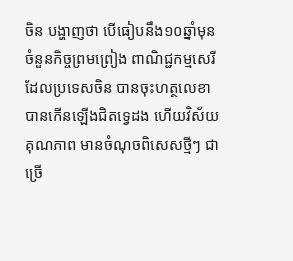ចិន បង្ហាញថា បើធៀបនឹង១០ឆ្នាំមុន ចំនួនកិច្ចព្រមព្រៀង ពាណិជ្ជកម្មសេរី ដែលប្រទេសចិន បានចុះហត្ថលេខា បានកើនឡើងជិតទ្វេដង ហើយវិស័យគុណភាព មានចំណុចពិសេសថ្មីៗ ជាច្រើ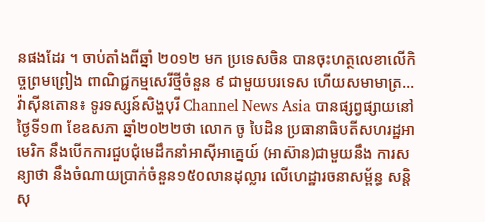នផងដែរ ។ ចាប់តាំងពីឆ្នាំ ២០១២ មក ប្រទេសចិន បានចុះហត្ថលេខាលើកិច្ចព្រមព្រៀង ពាណិជ្ជកម្មសេរីថ្មីចំនួន ៩ ជាមួយបរទេស ហើយសមាមាត្រ...
វ៉ាស៊ីនតោន៖ ទូរទស្សន៍សិង្ហបុរី Channel News Asia បានផ្សព្វផ្សាយនៅថ្ងៃទី១៣ ខែឧសភា ឆ្នាំ២០២២ថា លោក ចូ បៃដិន ប្រធានាធិបតីសហរដ្ឋអាមេរិក នឹងបើកការជួបជុំមេដឹកនាំអាស៊ីអាគ្នេយ៍ (អាស៊ាន)ជាមួយនឹង ការសន្យាថា នឹងចំណាយប្រាក់ចំនួន១៥០លានដុល្លារ លើហេដ្ឋារចនាសម្ព័ន្ធ សន្តិសុ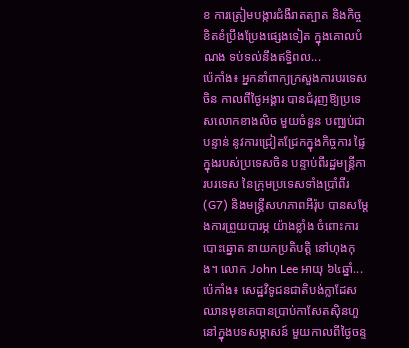ខ ការត្រៀមបង្ការជំងឺរាតត្បាត និងកិច្ចខិតខំប្រឹងប្រែងផ្សេងទៀត ក្នុងគោលបំណង ទប់ទល់នឹងឥទ្ធិពល...
ប៉េកាំង៖ អ្នកនាំពាក្យក្រសួងការបរទេសចិន កាលពីថ្ងៃអង្គារ បានជំរុញឱ្យប្រទេសលោកខាងលិច មួយចំនួន បញ្ឈប់ជាបន្ទាន់ នូវការជ្រៀតជ្រែកក្នុងកិច្ចការ ផ្ទៃក្នុងរបស់ប្រទេសចិន បន្ទាប់ពីរដ្ឋមន្ត្រីការបរទេស នៃក្រុមប្រទេសទាំងប្រាំពីរ (G7) និងមន្ត្រីសហភាពអឺរ៉ុប បានសម្តែងការព្រួយបារម្ភ យ៉ាងខ្លាំង ចំពោះការបោះឆ្នោត នាយកប្រតិបត្តិ នៅហុងកុង។ លោក John Lee អាយុ ៦៤ឆ្នាំ...
ប៉េកាំង៖ សេដ្ឋវិទូជនជាតិបង់ក្លាដែសឈានមុខគេបានប្រាប់កាសែតស៊ិនហួ នៅក្នុងបទសម្ភាសន៍ មួយកាលពីថ្ងៃចន្ទ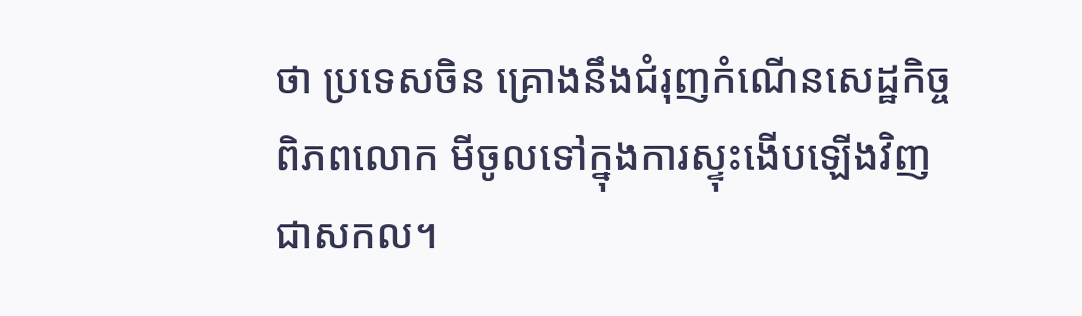ថា ប្រទេសចិន គ្រោងនឹងជំរុញកំណើនសេដ្ឋកិច្ចពិភពលោក មីចូលទៅក្នុងការស្ទុះងើបឡើងវិញជាសកល។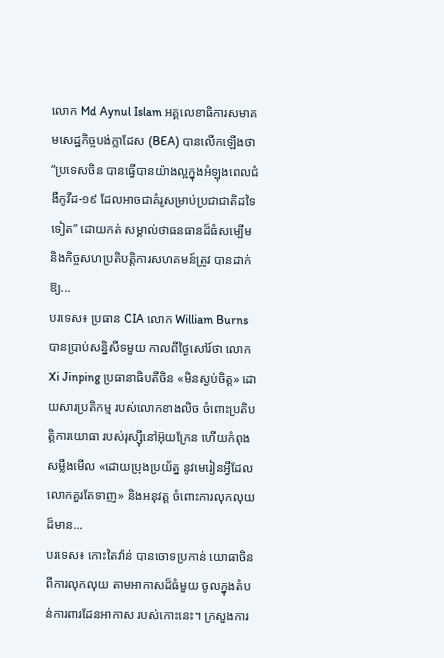លោក Md Aynul Islam អគ្គលេខាធិការសមាគមសេដ្ឋកិច្ចបង់ក្លាដែស (BEA) បានលើកឡើងថា “ប្រទេសចិន បានធ្វើបានយ៉ាងល្អក្នុងអំឡុងពេលជំងឺកូវីដ-១៩ ដែលអាចជាគំរូសម្រាប់ប្រជាជាតិដទៃទៀត” ដោយកត់ សម្គាល់ថាធនធានដ៏ធំសម្បើម និងកិច្ចសហប្រតិបត្តិការសហគមន៍ត្រូវ បានដាក់ឱ្យ...
បរទេស៖ ប្រធាន CIA លោក William Burns បានប្រាប់សន្និសីទមួយ កាលពីថ្ងៃសៅរ៍ថា លោក Xi Jinping ប្រធានាធិបតីចិន «មិនស្ងប់ចិត្ត» ដោយសារប្រតិកម្ម របស់លោកខាងលិច ចំពោះប្រតិបត្តិការយោធា របស់រុស្ស៊ីនៅអ៊ុយក្រែន ហើយកំពុងសម្លឹងមើល «ដោយប្រុងប្រយ័ត្ន នូវមេរៀនអ្វីដែលលោកគួរតែទាញ» និងអនុវត្ត ចំពោះការលុកលុយដ៏មាន...
បរទេស៖ កោះតៃវ៉ាន់ បានចោទប្រកាន់ យោធាចិន ពីការលុកលុយ តាមអាកាសដ៏ធំមួយ ចូលក្នុងតំបន់ការពារដែនអាកាស របស់កោះនេះ។ ក្រសួងការ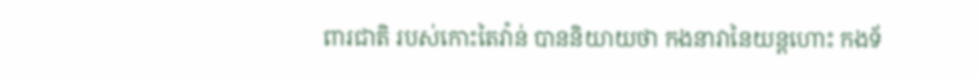ពារជាតិ របស់កោះតៃវ៉ាន់ បាននិយាយថា កងនាវានៃយន្តហោះ កងទ័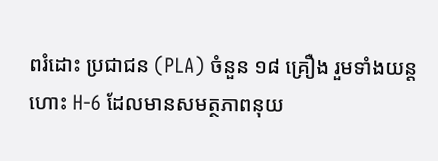ពរំដោះ ប្រជាជន (PLA) ចំនួន ១៨ គ្រឿង រួមទាំងយន្តហោះ H-6 ដែលមានសមត្ថភាពនុយ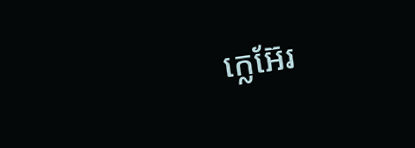ក្លេអ៊ែរ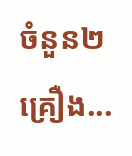ចំនួន២គ្រឿង...